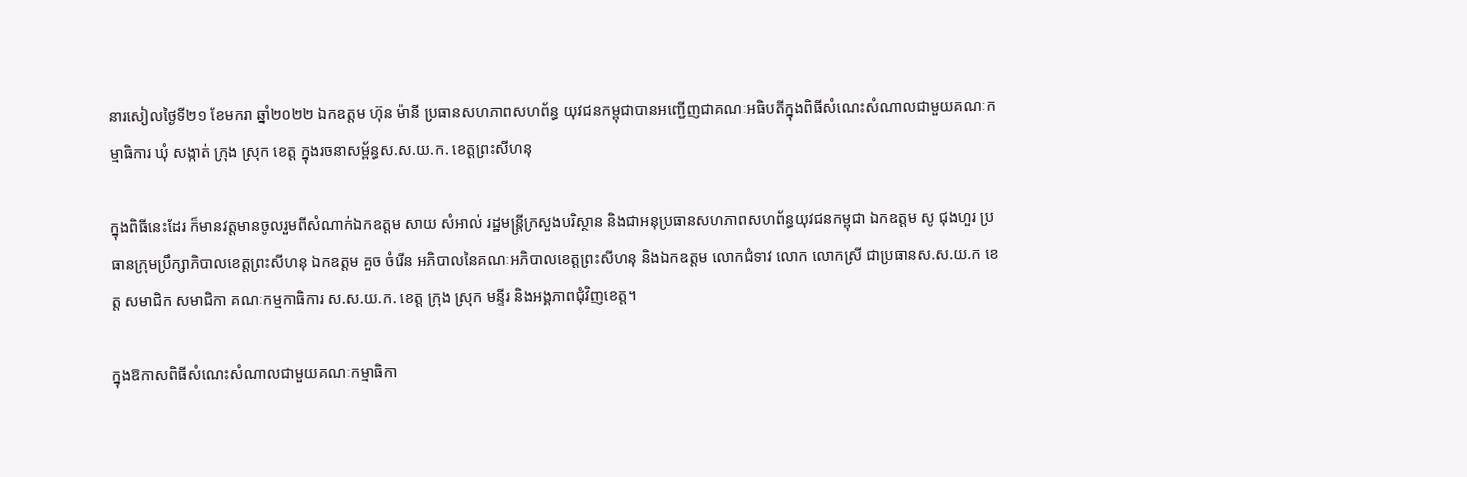នារសៀលថ្ងៃទី២១ ខែមករា ឆ្នាំ២០២២ ឯកឧត្តម ហ៊ុន ម៉ានី ប្រធានសហភាពសហព័ន្ធ យុវជនកម្ពុជាបានអញ្ជើញជាគណៈអធិបតីក្នុងពិធីសំណេះសំណាលជាមួយគណៈកម្មាធិការ ឃុំ សង្កាត់ ក្រុង ស្រុក ខេត្ត ក្នុងរចនាសម្ព័ន្ធស.ស.យ.ក. ខេត្តព្រះសីហនុ

ក្នុងពិធីនេះដែរ ក៏មានវត្តមានចូលរួមពីសំណាក់ឯកឧត្តម សាយ សំអាល់ រដ្ឋមន្ត្រីក្រសួងបរិស្ថាន និងជាអនុប្រធានសហភាពសហព័ន្ធយុវជនកម្ពុជា ឯកឧត្តម សូ ជុងហួរ ប្រធានក្រុមប្រឹក្សាភិបាលខេត្តព្រះសីហនុ ឯកឧត្តម គួច ចំរើន អភិបាលនៃគណៈអភិបាលខេត្តព្រះសីហនុ និងឯកឧត្តម លោកជំទាវ លោក លោកស្រី ជាប្រធានស.ស.យ.ក ខេត្ត សមាជិក សមាជិកា គណៈកម្មកាធិការ ស.ស.យ.ក. ខេត្ត ក្រុង ស្រុក មន្ទីរ និងអង្គភាពជុំវិញខេត្ត។

ក្នុងឱកាសពិធីសំណេះសំណាលជាមួយគណៈកម្មាធិកា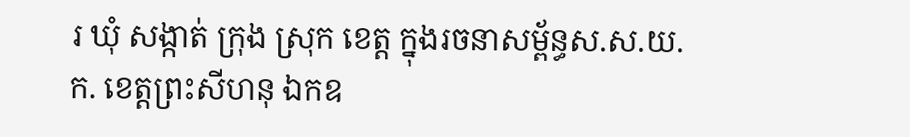រ ឃុំ សង្កាត់ ក្រុង ស្រុក ខេត្ត ក្នុងរចនាសម្ព័ន្ធស.ស.យ.ក. ខេត្តព្រះសីហនុ ឯកឧ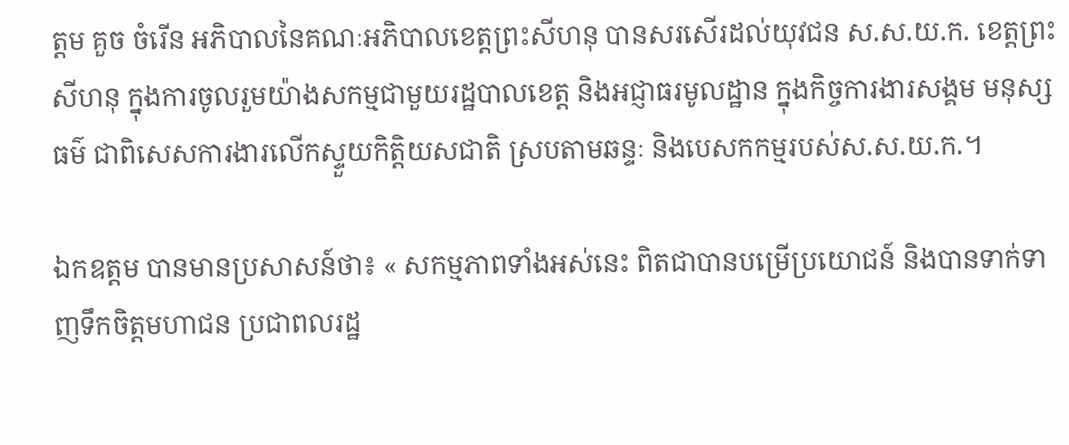ត្តម គួច ចំរើន អភិបាលនៃគណៈអភិបាលខេត្តព្រះសីហនុ បានសរសើរដល់យុវជន ស.ស.យ.ក. ខេត្តព្រះសីហនុ ក្នុងការចូលរួមយ៉ាងសកម្មជាមួយរដ្ឋបាលខេត្ត និងអជ្ញាធរមូលដ្ឋាន ក្នុងកិច្ចការងារសង្គម មនុស្សធម៌ ជាពិសេសការងារលើកស្ទួយកិត្តិយសជាតិ ស្របតាមឆន្ទៈ និងបេសកកម្មរបស់ស.ស.យ.ក.។

ឯកឧត្តម បានមានប្រសាសន៍ថា៖ « សកម្មភាពទាំងអស់នេះ ពិតជាបានបម្រើប្រយោជន៍ និងបានទាក់ទាញទឹកចិត្តមហាជន ប្រជាពលរដ្ឋ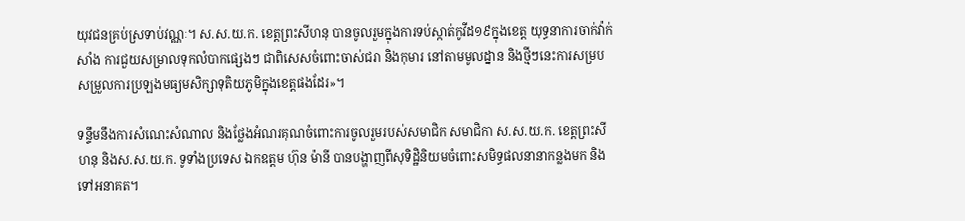យុវជនគ្រប់ស្រទាប់វណ្ណៈ។ ស.ស.យ.ក. ខេត្តព្រះសីហនុ បានចូលរួមក្នុងការទប់ស្កាត់កូវីដ១៩ក្នុងខេត្ត យុទ្ធនាការចាក់វ៉ាក់សាំង ការជួយសម្រាលទុកលំបាកផ្សេងៗ ជាពិសេសចំពោះចាស់ជរា និងកុមារ នៅតាមមូលដ្នាន និងថ្មីៗនេះការសម្របសម្រួលការប្រឡងមធ្យមសិក្សាទុតិយភូមិក្នុងខេត្តផងដែរ»។

ទន្ទឹមនឹងការសំណេះសំណាល និងថ្លែងអំណរគុណចំពោះការចូលរួមរបស់សមាជិក សមាជិកា ស.ស.យ.ក. ខេត្តព្រះសីហនុ និងស.ស.យ.ក. ទូទាំងប្រទេស ឯកឧត្តម ហ៊ុន ម៉ានី បានបង្ហាញពីសុទិដ្ឋិនិយមចំពោះសមិទ្ធផលនានាកន្លងមក និងទៅអនាគត។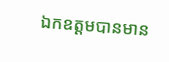ឯកឧត្តមបានមាន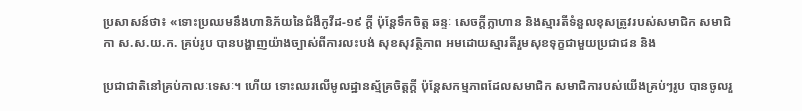ប្រសាសន៍ថា៖ «ទោះប្រឈមនឹងហានិភ័យនៃជំងឺកូវីដ-១៩ ក្តី ប៉ុន្តែទឹកចិត្ត ឆន្ទៈ សេចក្ដីក្លាហាន និងស្មារតីទំនួលខុសត្រូវរបស់សមាជិក សមាជិកា ស.ស.យ.ក. គ្រប់រូប បានបង្ហាញយ៉ាងច្បាស់ពីការលះបង់ សុខសុវត្ថិភាព អមដោយស្មារតីរួមសុខទុក្ខជាមួយប្រជាជន និង

ប្រជាជាតិនៅគ្រប់កាលៈទេសៈ។ ហើយ ទោះឈរលើមូលដ្ឋានស្ម័គ្រចិត្តក្ដី ប៉ុន្តែសកម្មភាពដែលសមាជិក សមាជិការបស់យើងគ្រប់ៗរូប បានចូលរួ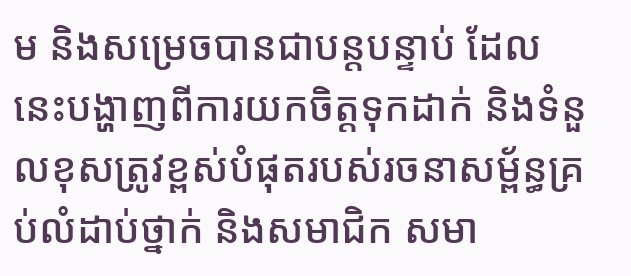ម និងសម្រេចបានជាបន្តបន្ទាប់ ដែលនេះបង្ហាញពីការយកចិត្តទុកដាក់ និងទំនួលខុសត្រូវខ្ពស់បំផុតរបស់រចនាសម្ព័ន្ធគ្រប់លំដាប់ថ្នាក់ និងសមាជិក សមា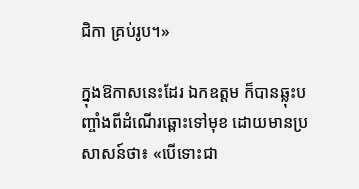ជិកា គ្រប់រូប។»

ក្នុងឱកាសនេះដែរ ឯកឧត្តម ក៏បានឆ្លុះបញ្ចាំងពីដំណើរឆ្ពោះទៅមុខ ដោយមានប្រសាសន៍ថា៖ «បើទោះជា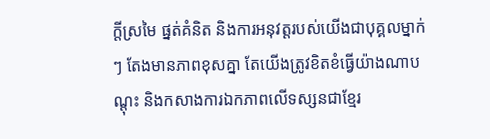ក្តីស្រមៃ ផ្នត់គំនិត និងការអនុវត្តរបស់យើងជាបុគ្គលម្នាក់ៗ តែងមានភាពខុសគ្នា តែយើងត្រូវខិតខំធ្វើយ៉ាងណាបណ្តុះ និងកសាងការឯកភាពលើទស្សនជាខ្មែរ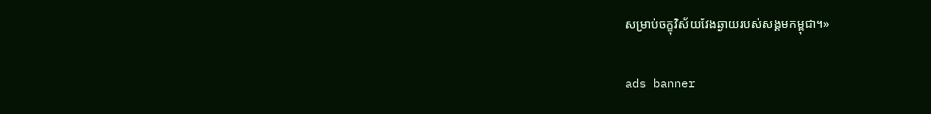សម្រាប់ចក្ខុវិស័យវែងឆ្ងាយរបស់សង្គមកម្ពុជា។»

ads banner